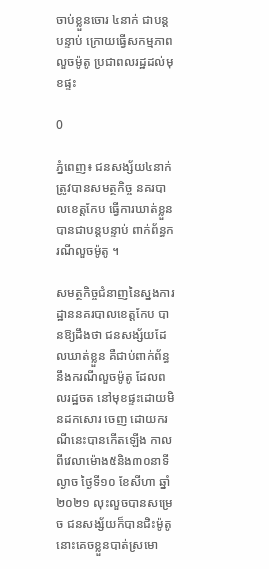ចាប់ខ្លួនចោរ ៤នាក់ ជាបន្តបន្ទាប់ ក្រោយធ្វើសកម្មភាព លួចម៉ូតូ ប្រជាពលរដ្ឋដល់មុខផ្ទះ

0

ភ្នំពេញ៖ ជនសង្ស័យ៤នាក់ ត្រូវបានសមត្ថកិច្ច នគរបាលខេត្តកែប ធ្វើការឃាត់ខ្លួនបានជាបន្តបន្ទាប់ ពាក់ព័ន្ធករណីលួចម៉ូតូ ។

សមត្ថកិច្ចជំនាញនៃស្នងការដ្ឋាននគរបាលខេត្តកែប បានឱ្យដឹងថា ជនសង្ស័យដែលឃាត់ខ្លួន គឺជាប់ពាក់ព័ន្ធនឹងករណីលួចម៉ូតូ ដែលពលរដ្ឋចត នៅមុខផ្ទះដោយមិនដកសោរ ចេញ ដោយករណីនេះបានកើតឡើង កាលពីវេលាម៉ោង៥និង៣០នាទី ល្ងាច ថ្ងៃទី១០ ខែសីហា ឆ្នាំ២០២១ លុះលួចបានសម្រេច ជនសង្ស័យក៏បានជិះម៉ូតូនោះគេចខ្លួនបាត់ស្រមោ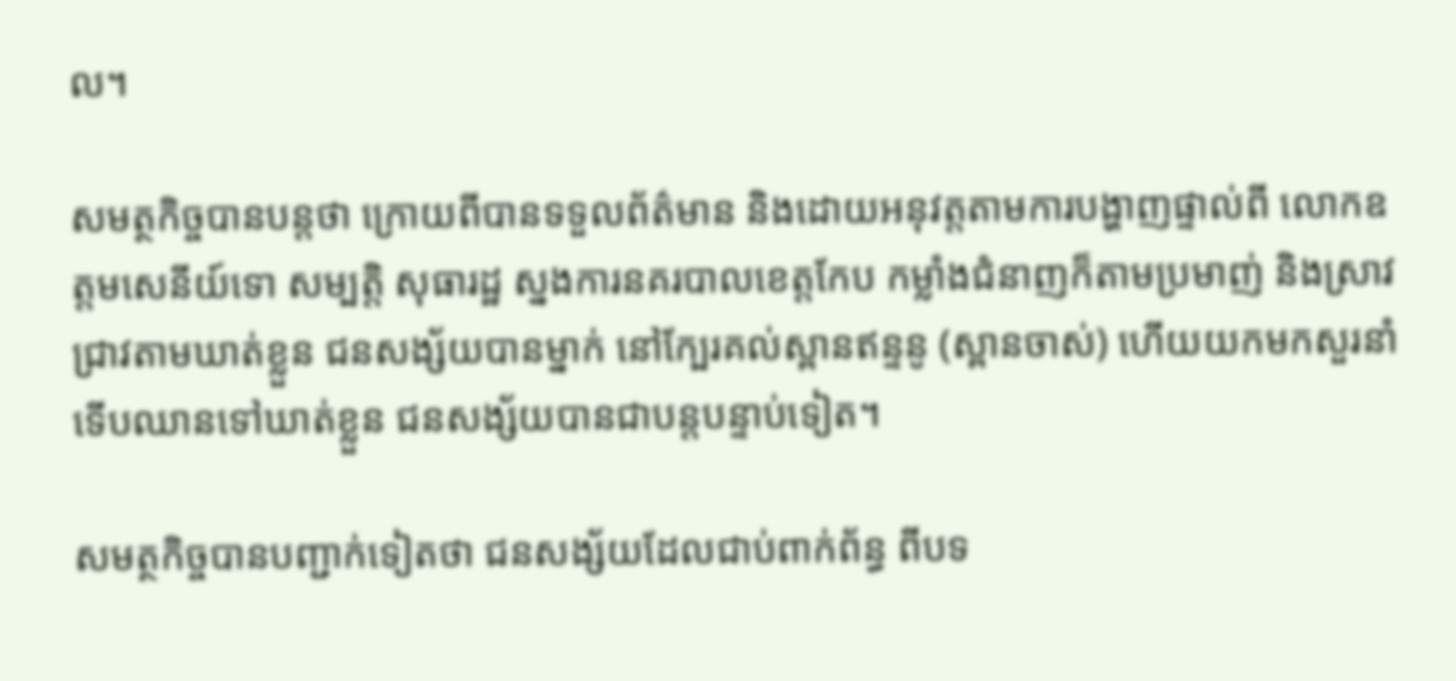ល។

សមត្ថកិច្ចបានបន្តថា ក្រោយពីបានទទួលព័ត៌មាន និងដោយអនុវត្តតាមការបង្ហាញផ្ទាល់ពី លោកឧត្តមសេនីយ៍ទោ សម្បត្តិ សុធារដ្ឋ ស្នងការនគរបាលខេត្តកែប កម្លាំងជំនាញក៏តាមប្រមាញ់ និងស្រាវជ្រាវតាមឃាត់ខ្លួន ជនសង្ស័យបានម្នាក់ នៅក្បែរគល់ស្ពានឥន្ទនូ (ស្ពានចាស់) ហើយយកមកសួរនាំ ទើបឈានទៅឃាត់ខ្លួន ជនសង្ស័យបានជាបន្តបន្ទាប់ទៀត។

សមត្ថកិច្ចបានបញ្ជាក់ទៀតថា ជនសង្ស័យដែលជាប់ពាក់ព័ន្ធ ពីបទ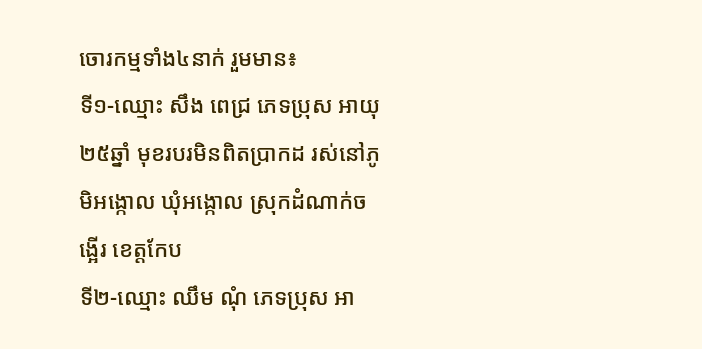ចោរកម្មទាំង៤នាក់ រួមមាន៖
ទី១-ឈ្មោះ សឹង ពេជ្រ ភេទប្រុស អាយុ២៥ឆ្នាំ មុខរបរមិនពិតប្រាកដ រស់នៅភូមិអង្កោល ឃុំអង្កោល ស្រុកដំណាក់ចង្អើរ ខេត្តកែប
ទី២-ឈ្មោះ ឈឹម ណុំ ភេទប្រុស អា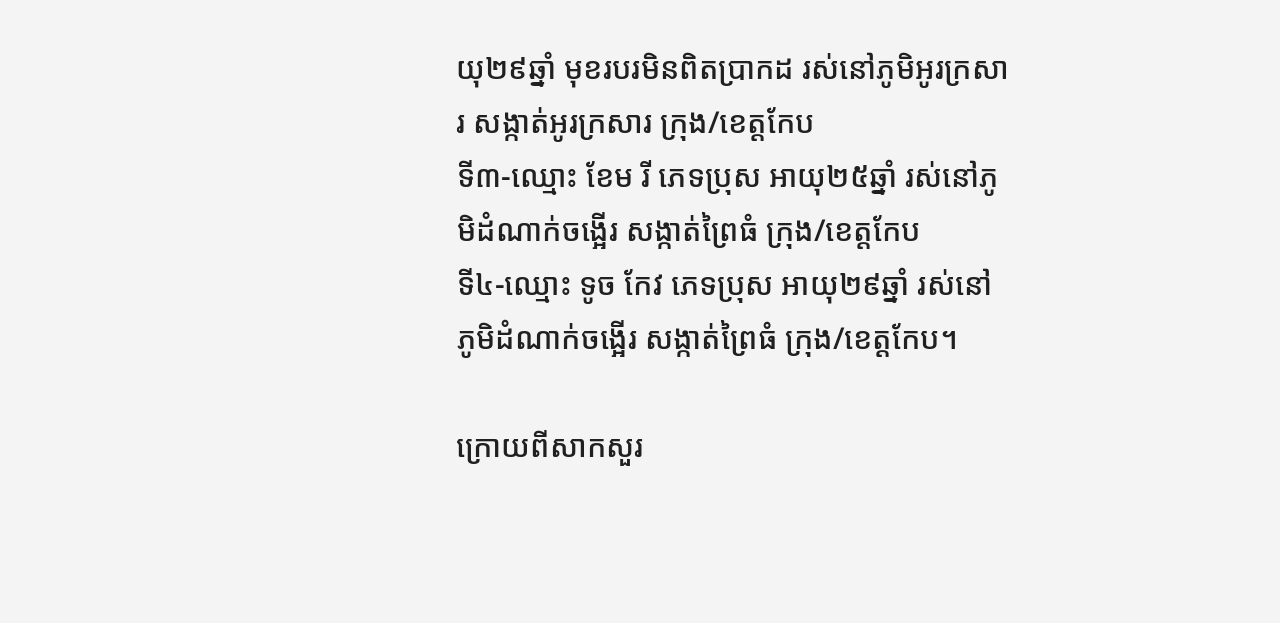យុ២៩ឆ្នាំ មុខរបរមិនពិតប្រាកដ រស់នៅភូមិអូរក្រសារ សង្កាត់អូរក្រសារ ក្រុង/ខេត្តកែប
ទី៣-ឈ្មោះ ខែម រី ភេទប្រុស អាយុ២៥ឆ្នាំ រស់នៅភូមិដំណាក់ចង្អើរ សង្កាត់ព្រៃធំ ក្រុង/ខេត្តកែប
ទី៤-ឈ្មោះ ទូច កែវ ភេទប្រុស អាយុ២៩ឆ្នាំ រស់នៅភូមិដំណាក់ចង្អើរ សង្កាត់ព្រៃធំ ក្រុង/ខេត្តកែប។

ក្រោយពីសាកសួរ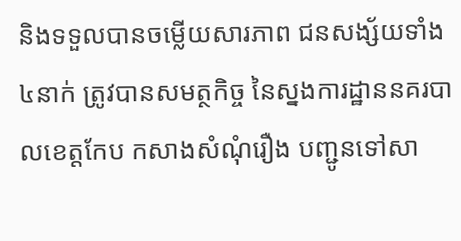និងទទួលបានចម្លើយសារភាព ជនសង្ស័យទាំង៤នាក់ ត្រូវបានសមត្ថកិច្ច នៃស្នងការដ្ឋាននគរបាលខេត្តកែប កសាងសំណុំរឿង បញ្ជូនទៅសា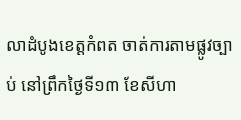លាដំបូងខេត្តកំពត ចាត់ការតាមផ្លូវច្បាប់ នៅព្រឹកថ្ងៃទី១៣ ខែសីហា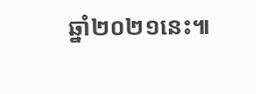ឆ្នាំ២០២១នេះ៕